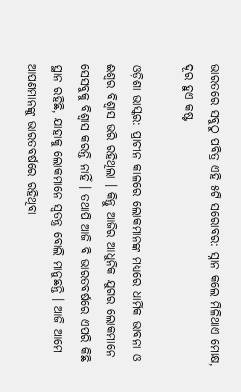ଭାରତରେ ସବୁଠୁ ପବିତ୍ର ଏହି ୫ଟି ସରୋବର: ସ୍ନାନ କଲେ ମିଳିଥାଏ ମୋକ୍ଷ, ଦୂର ହୁଏ କଷ୍ଟ

ଓଡ଼ିଶା ଭାସ୍କର: ପ୍ରାଚୀନ କାଳରେ ଲୋକମାନଙ୍କ ମଧ୍ୟରେ ଧାର୍ମିକ ଭାବନା ଓ ଈଶ୍ୱର ବିଶ୍ୱାସ ଭରି ରହିଥିଲା । କିନ୍ତୁ ଆଜିର ଆଧୁନିକ ଯୁଗର ଲୋକମାନେ ସେସବୁକୁ ବିଶ୍ୱାସ କରନ୍ତି ନାହିଁ । ତଥାପି ଆଜି ବି ଭାରତବର୍ଷରେ ଏପରି କିଛି ସ୍ଥାନ ରହିଛି, ଯାହାକୁ ଲୋକମାନେ ସ୍ୱତନ୍ତ୍ର ବୋଲି ମାନୁଛନ୍ତି । ଆଜି ଆମେ ଆପଣମାନଙ୍କୁ ଭାରତବର୍ଷରେ ରହିଥିବା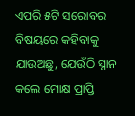ଏପରି ୫ଟି ସରୋବର ବିଷୟରେ କହିବାକୁ ଯାଉଅଛୁ, ଯେଉଁଠି ସ୍ନାନ କଲେ ମୋକ୍ଷ ପ୍ରାପ୍ତି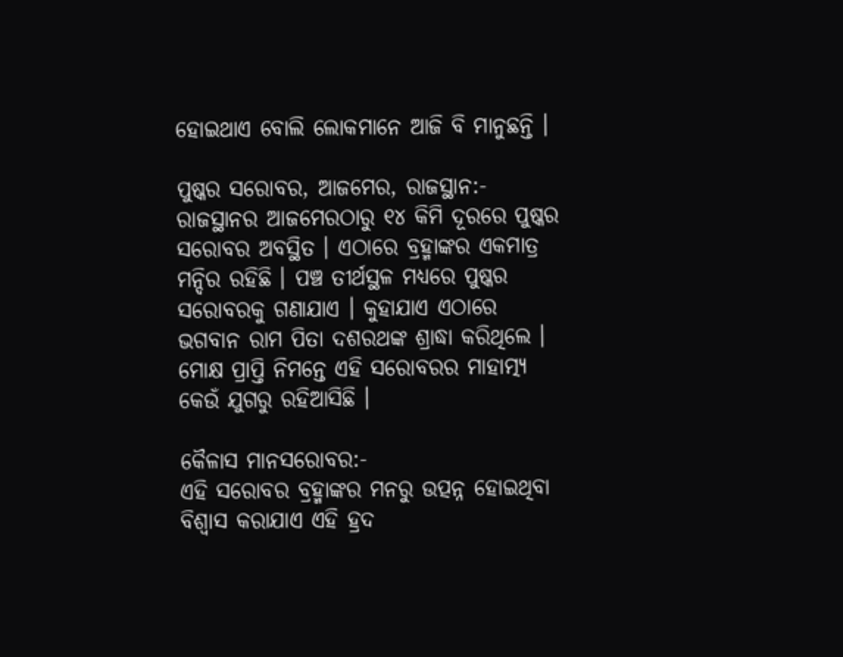ହୋଇଥାଏ ବୋଲି ଲୋକମାନେ ଆଜି ବି ମାନୁଛନ୍ତି ।

ପୁଷ୍କର ସରୋବର, ଆଜମେର, ରାଜସ୍ଥାନ:-
ରାଜସ୍ଥାନର ଆଜମେରଠାରୁ ୧୪ କିମି ଦୂରରେ ପୁଷ୍କର ସରୋବର ଅବସ୍ଥିତ । ଏଠାରେ ବ୍ରହ୍ମାଙ୍କର ଏକମାତ୍ର ମନ୍ଦିର ରହିଛି । ପଞ୍ଚ ତୀର୍ଥସ୍ଥଳ ମଧ୍ୟରେ ପୁଷ୍କର ସରୋବରକୁ ଗଣାଯାଏ । କୁହାଯାଏ ଏଠାରେ ଭଗବାନ ରାମ ପିତା ଦଶରଥଙ୍କ ଶ୍ରାଦ୍ଧା କରିଥିଲେ । ମୋକ୍ଷ ପ୍ରାପ୍ତି ନିମନ୍ତେ ଏହି ସରୋବରର ମାହାତ୍ମ୍ୟ କେଉଁ ଯୁଗରୁ ରହିଆସିଛି ।

କୈଳାସ ମାନସରୋବର:-
ଏହି ସରୋବର ବ୍ରହ୍ମାଙ୍କର ମନରୁ ଉତ୍ପନ୍ନ ହୋଇଥିବା ବିଶ୍ୱାସ କରାଯାଏ ଏହି ହ୍ରଦ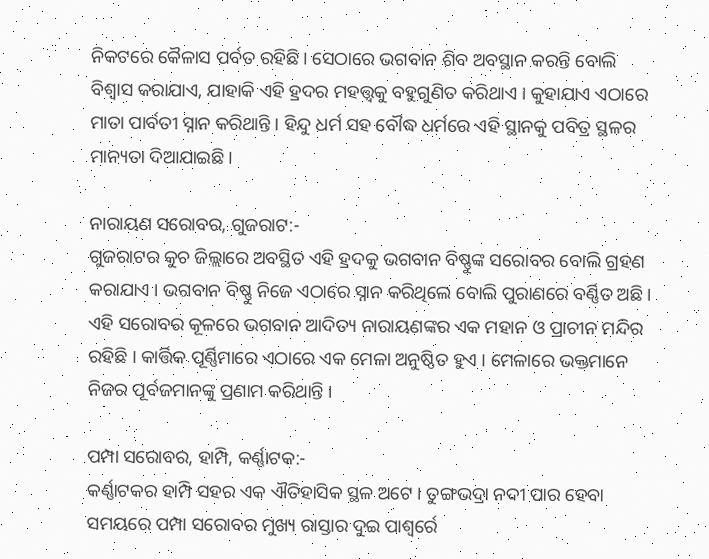ନିକଟରେ କୈଳାସ ପର୍ବତ ରହିଛି । ସେଠାରେ ଭଗବାନ ଶିବ ଅବସ୍ଥାନ କରନ୍ତି ବୋଲି ବିଶ୍ୱାସ କରାଯାଏ, ଯାହାକି ଏହି ହ୍ରଦର ମହତ୍ତ୍ୱକୁ ବହୁଗୁଣିତ କରିଥାଏ । କୁହାଯାଏ ଏଠାରେ ମାତା ପାର୍ବତୀ ସ୍ନାନ କରିଥାନ୍ତି । ହିନ୍ଦୁ ଧର୍ମ ସହ ବୌଦ୍ଧ ଧର୍ମରେ ଏହି ସ୍ଥାନକୁ ପବିତ୍ର ସ୍ଥଳର ମାନ୍ୟତା ଦିଆଯାଇଛି ।

ନାରାୟଣ ସରୋବର, ଗୁଜରାଟ:-
ଗୁଜରାଟର କୁଚ ଜିଲ୍ଲାରେ ଅବସ୍ଥିତ ଏହି ହ୍ରଦକୁ ଭଗବାନ ବିଷ୍ଣୁଙ୍କ ସରୋବର ବୋଲି ଗ୍ରହଣ କରାଯାଏ । ଭଗବାନ ବିଷ୍ଣୁ ନିଜେ ଏଠାରେ ସ୍ନାନ କରିଥିଲେ ବୋଲି ପୁରାଣରେ ବର୍ଣ୍ଣିତ ଅଛି । ଏହି ସରୋବର କୂଳରେ ଭଗବାନ ଆଦିତ୍ୟ ନାରାୟଣଙ୍କର ଏକ ମହାନ ଓ ପ୍ରାଚୀନ ମନ୍ଦିର ରହିଛି । କାର୍ତ୍ତିକ ପୂର୍ଣ୍ଣିମାରେ ଏଠାରେ ଏକ ମେଳା ଅନୁଷ୍ଠିତ ହୁଏ । ମେଳାରେ ଭକ୍ତମାନେ ନିଜର ପୂର୍ବଜମାନଙ୍କୁ ପ୍ରଣାମ କରିଥାନ୍ତି ।

ପମ୍ପା ସରୋବର, ହାମ୍ପି, କର୍ଣ୍ଣାଟକ:-
କର୍ଣ୍ଣାଟକର ହାମ୍ପି ସହର ଏକ ଐତିହାସିକ ସ୍ଥଳ ଅଟେ । ତୁଙ୍ଗଭଦ୍ରା ନଦୀ ପାର ହେବା ସମୟରେ ପମ୍ପା ସରୋବର ମୁଖ୍ୟ ରାସ୍ତାର ଦୁଇ ପାଶ୍ୱର୍ରେ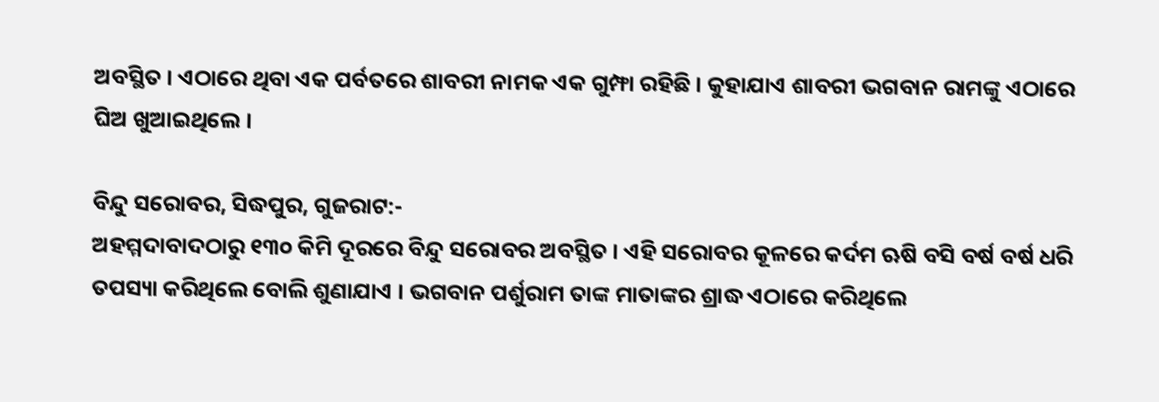ଅବସ୍ଥିତ । ଏଠାରେ ଥିବା ଏକ ପର୍ବତରେ ଶାବରୀ ନାମକ ଏକ ଗୁମ୍ଫା ରହିଛି । କୁହାଯାଏ ଶାବରୀ ଭଗବାନ ରାମଙ୍କୁ ଏଠାରେ ଘିଅ ଖୁଆଇଥିଲେ ।

ବିନ୍ଦୁ ସରୋବର, ସିଦ୍ଧପୁର, ଗୁଜରାଟ:-
ଅହମ୍ମଦାବାଦଠାରୁ ୧୩୦ କିମି ଦୂରରେ ବିନ୍ଦୁ ସରୋବର ଅବସ୍ଥିତ । ଏହି ସରୋବର କୂଳରେ କର୍ଦମ ଋଷି ବସି ବର୍ଷ ବର୍ଷ ଧରି ତପସ୍ୟା କରିଥିଲେ ବୋଲି ଶୁଣାଯାଏ । ଭଗବାନ ପର୍ଶୁରାମ ତାଙ୍କ ମାତାଙ୍କର ଶ୍ରାଦ୍ଧ ଏଠାରେ କରିଥିଲେ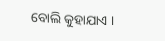ବୋଲି କୁହାଯାଏ ।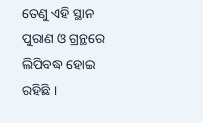ତେଣୁ ଏହି ସ୍ଥାନ ପୁରାଣ ଓ ଗ୍ରନ୍ଥରେ ଲିପିବଦ୍ଧ ହୋଇ ରହିଛି ।